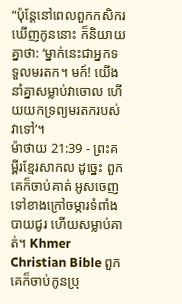“ប៉ុន្តែនៅពេលពួកកសិករឃើញកូននោះ ក៏និយាយគ្នាថា: ‘ម្នាក់នេះជាអ្នកទទួលមរតក។ មក៍! យើងនាំគ្នាសម្លាប់វាចោល ហើយយកទ្រព្យមរតករបស់វាទៅ’។
ម៉ាថាយ 21:39 - ព្រះគម្ពីរខ្មែរសាកល ដូច្នេះ ពួកគេក៏ចាប់គាត់ អូសចេញទៅខាងក្រៅចម្ការទំពាំងបាយជូរ ហើយសម្លាប់គាត់។ Khmer Christian Bible ពួកគេក៏ចាប់កូនប្រុ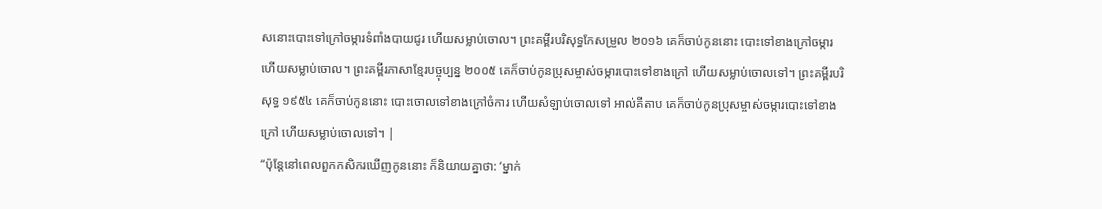សនោះបោះទៅក្រៅចម្ការទំពាំងបាយជូរ ហើយសម្លាប់ចោល។ ព្រះគម្ពីរបរិសុទ្ធកែសម្រួល ២០១៦ គេក៏ចាប់កូននោះ បោះទៅខាងក្រៅចម្ការ ហើយសម្លាប់ចោល។ ព្រះគម្ពីរភាសាខ្មែរបច្ចុប្បន្ន ២០០៥ គេក៏ចាប់កូនប្រុសម្ចាស់ចម្ការបោះទៅខាងក្រៅ ហើយសម្លាប់ចោលទៅ។ ព្រះគម្ពីរបរិសុទ្ធ ១៩៥៤ គេក៏ចាប់កូននោះ បោះចោលទៅខាងក្រៅចំការ ហើយសំឡាប់ចោលទៅ អាល់គីតាប គេក៏ចាប់កូនប្រុសម្ចាស់ចម្ការបោះទៅខាងក្រៅ ហើយសម្លាប់ចោលទៅ។ |
“ប៉ុន្តែនៅពេលពួកកសិករឃើញកូននោះ ក៏និយាយគ្នាថា: ‘ម្នាក់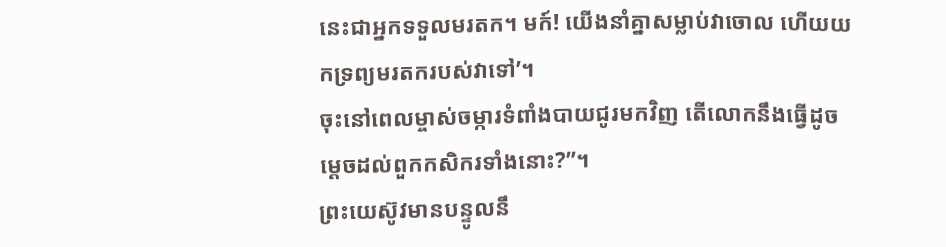នេះជាអ្នកទទួលមរតក។ មក៍! យើងនាំគ្នាសម្លាប់វាចោល ហើយយកទ្រព្យមរតករបស់វាទៅ’។
ចុះនៅពេលម្ចាស់ចម្ការទំពាំងបាយជូរមកវិញ តើលោកនឹងធ្វើដូចម្ដេចដល់ពួកកសិករទាំងនោះ?”។
ព្រះយេស៊ូវមានបន្ទូលនឹ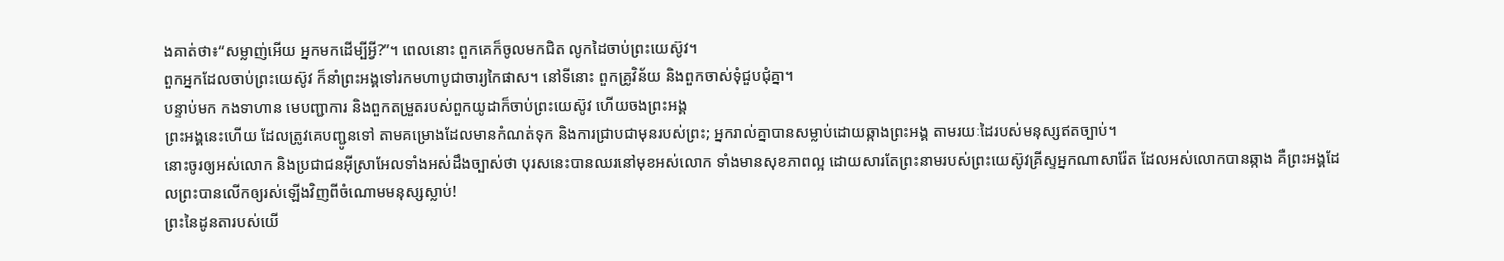ងគាត់ថា៖“សម្លាញ់អើយ អ្នកមកដើម្បីអ្វី?”។ ពេលនោះ ពួកគេក៏ចូលមកជិត លូកដៃចាប់ព្រះយេស៊ូវ។
ពួកអ្នកដែលចាប់ព្រះយេស៊ូវ ក៏នាំព្រះអង្គទៅរកមហាបូជាចារ្យកៃផាស។ នៅទីនោះ ពួកគ្រូវិន័យ និងពួកចាស់ទុំជួបជុំគ្នា។
បន្ទាប់មក កងទាហាន មេបញ្ជាការ និងពួកតម្រួតរបស់ពួកយូដាក៏ចាប់ព្រះយេស៊ូវ ហើយចងព្រះអង្គ
ព្រះអង្គនេះហើយ ដែលត្រូវគេបញ្ជូនទៅ តាមគម្រោងដែលមានកំណត់ទុក និងការជ្រាបជាមុនរបស់ព្រះ; អ្នករាល់គ្នាបានសម្លាប់ដោយឆ្កាងព្រះអង្គ តាមរយៈដៃរបស់មនុស្សឥតច្បាប់។
នោះចូរឲ្យអស់លោក និងប្រជាជនអ៊ីស្រាអែលទាំងអស់ដឹងច្បាស់ថា បុរសនេះបានឈរនៅមុខអស់លោក ទាំងមានសុខភាពល្អ ដោយសារតែព្រះនាមរបស់ព្រះយេស៊ូវគ្រីស្ទអ្នកណាសារ៉ែត ដែលអស់លោកបានឆ្កាង គឺព្រះអង្គដែលព្រះបានលើកឲ្យរស់ឡើងវិញពីចំណោមមនុស្សស្លាប់!
ព្រះនៃដូនតារបស់យើ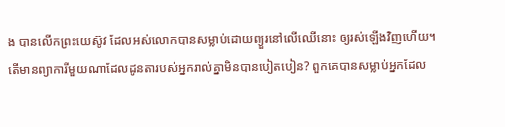ង បានលើកព្រះយេស៊ូវ ដែលអស់លោកបានសម្លាប់ដោយព្យួរនៅលើឈើនោះ ឲ្យរស់ឡើងវិញហើយ។
តើមានព្យាការីមួយណាដែលដូនតារបស់អ្នករាល់គ្នាមិនបានបៀតបៀន? ពួកគេបានសម្លាប់អ្នកដែល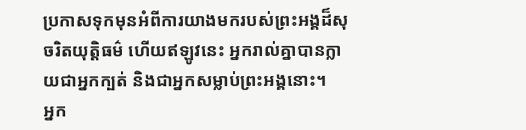ប្រកាសទុកមុនអំពីការយាងមករបស់ព្រះអង្គដ៏សុចរិតយុត្តិធម៌ ហើយឥឡូវនេះ អ្នករាល់គ្នាបានក្លាយជាអ្នកក្បត់ និងជាអ្នកសម្លាប់ព្រះអង្គនោះ។
អ្នក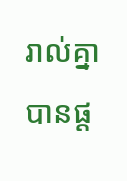រាល់គ្នាបានផ្ដ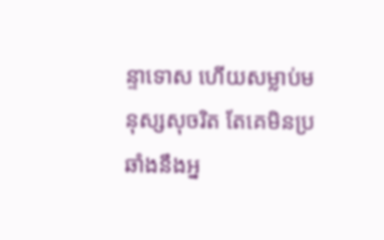ន្ទាទោស ហើយសម្លាប់មនុស្សសុចរិត តែគេមិនប្រឆាំងនឹងអ្ន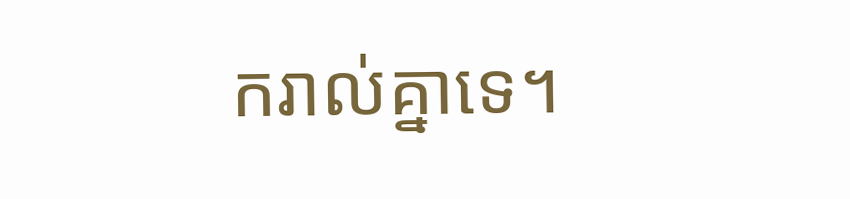ករាល់គ្នាទេ។